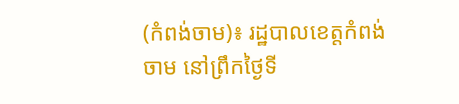(កំពង់ចាម)៖ រដ្ឋបាលខេត្តកំពង់ចាម នៅព្រឹកថ្ងៃទី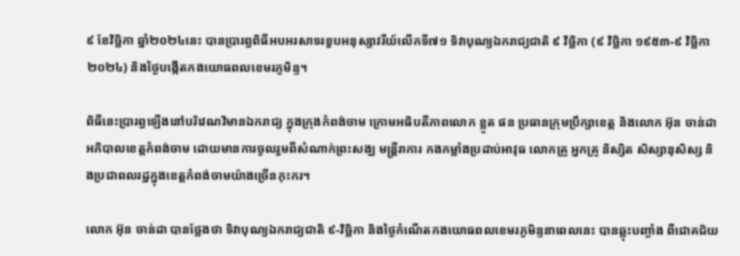៩ ខែវិច្ឆិកា ឆ្នាំ២០២៤នេះ បានប្រារព្ធពិធីអបអរសាទរខួបអនុស្សាវរីយ៍លើកទី៧១ ទិវាបុណ្យឯករាជ្យជាតិ ៩ វិច្ឆិកា (៩ វិច្ឆិកា ១៩៥៣-៩ វិច្ឆិកា ២០២៤) និងថ្ងៃបង្កើតកងយោធពលខេមរភូមិន្ទ។

ពិធីនេះប្រារព្ធឡើងនៅបរិវេណវិមានឯករាជ្យ ក្នុងក្រុងកំពង់ចាម ក្រោមអធិបតីភាពលោក ខ្លូត ផន ប្រធានក្រុមប្រឹក្សាខេត្ត និងលោក អ៊ុន ចាន់ដា អភិបាលខេត្តកំពង់ចាម ដោយមានការចូលរួមពីសំណាក់ព្រះសង្ឃ មន្ត្រីរាការ កងកម្លាំងប្រដាប់អាវុធ លោកគ្រូ អ្នកគ្រូ និស្សិត សិស្សានុសិស្ស និងប្រជាពលរដ្ឋក្នុងខេត្តកំពង់ចាមយ៉ាងច្រើនកុះករ។

លោក អ៊ុន ចាន់ដា បានថ្លែងថា ទិវាបុណ្យឯករាជ្យជាតិ ៩-វិច្ឆិកា និងថ្ងៃកំណើតកងយោធពលខេមរភូមិន្ទនាពេលនេះ បានឆ្លុះបញ្ចាំង ពីជោគជ័យ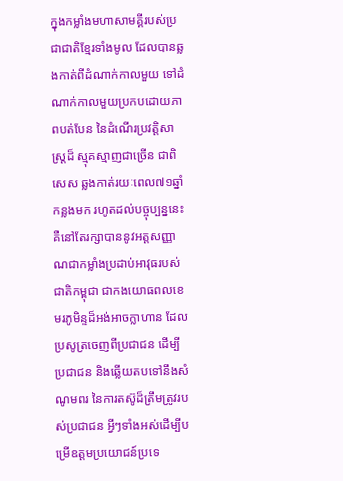ក្នុងកម្លាំងមហាសាមគ្គីរបស់ប្រជាជាតិខ្មែរទាំងមូល ដែលបានឆ្លងកាត់ពីដំណាក់កាលមួយ ទៅដំណាក់កាលមួយប្រកបដោយភាពបត់បែន នៃដំណើរប្រវត្តិសាស្ត្រដ៏ ស្មុគស្មាញជាច្រើន ជាពិសេស ឆ្លងកាត់រយៈពេល៧១ឆ្នាំកន្លងមក រហូតដល់បច្ចុប្បន្ននេះ គឺនៅតែរក្សាបាននូវអត្តសញ្ញាណជាកម្លាំងប្រដាប់អាវុធរបស់ជាតិកម្ពុជា ជាកងយោធពលខេមរភូមិន្ទដ៏អង់អាចក្លាហាន ដែលប្រសូត្រចេញពីប្រជាជន ដើម្បីប្រជាជន និងឆ្លើយតបទៅនឹងសំណូមពរ នៃការតស៊ូដ៏ត្រឹមត្រូវរបស់ប្រជាជន អ្វីៗទាំងអស់ដើម្បីបម្រើឧត្តមប្រយោជន៍ប្រទេ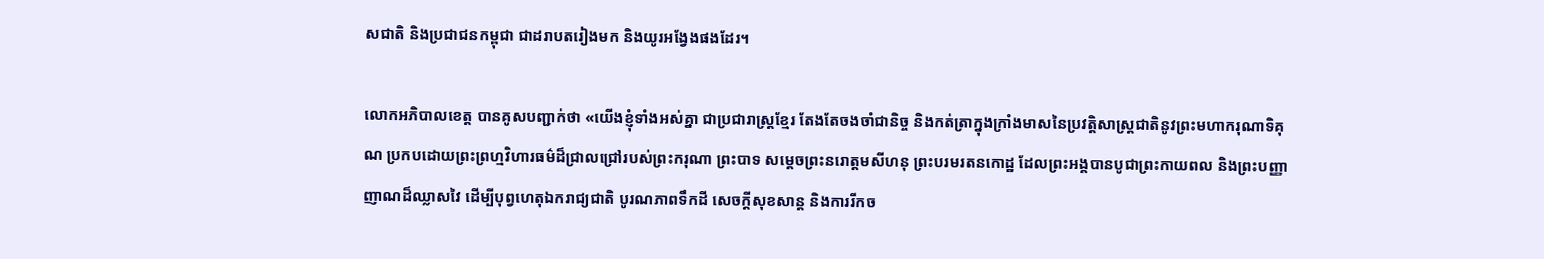សជាតិ និងប្រជាជនកម្ពុជា ជាដរាបតរៀងមក និងយូរអង្វែងផងដែរ។

លោកអភិបាលខេត្ត បានគូសបញ្ជាក់ថា «យើងខ្ញុំទាំងអស់គ្នា ជាប្រជារាស្ត្រខ្មែរ តែងតែចងចាំជានិច្ច និងកត់ត្រាក្នុងក្រាំងមាសនៃប្រវត្តិសាស្ត្រជាតិនូវព្រះមហាករុណាទិគុណ ប្រកបដោយព្រះព្រហ្មវិហារធម៌ដ៏ជ្រាលជ្រៅរបស់ព្រះករុណា ព្រះបាទ សម្តេចព្រះនរោត្តមសីហនុ ព្រះបរមរតនកោដ្ឋ ដែលព្រះអង្គបានបូជាព្រះកាយពល និងព្រះបញ្ញាញាណដ៏ឈ្លាសវៃ ដើម្បីបុព្វហេតុឯករាជ្យជាតិ បូរណភាពទឹកដី សេចក្តីសុខសាន្ត និងការរីកច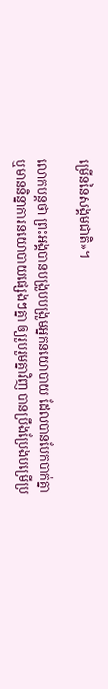ម្រើននៃសង្គមជាតិ»។

លោកបន្ដថា ព្រះអង្គបានបង្រួបបង្រួមអ្នកនយោបាយ ដែលបានបែកបាក់គ្នា ឬមាននិន្នាការនយោបាយផ្សេងៗគ្នា ឲ្យរួបរួមគ្នាវិញ បានប្រឹងប្រែងបម្រើប្រ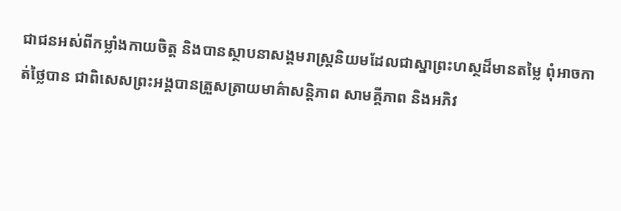ជាជនអស់ពីកម្លាំងកាយចិត្ត និងបានស្ថាបនាសង្គមរាស្ត្រនិយមដែលជាស្នាព្រះហស្ថដ៏មានតម្លៃ ពុំឤចកាត់ថ្លៃបាន ជាពិសេសព្រះអង្គបានត្រួសត្រាយមាគ៌ាសន្តិភាព សាមគ្គីភាព និងអភិវ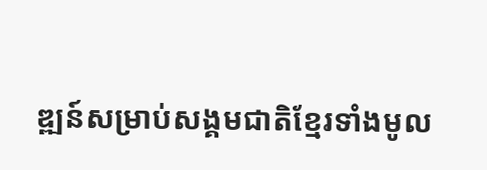ឌ្ឍន៍សម្រាប់សង្គមជាតិខ្មែរទាំងមូល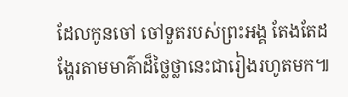ដែលកូនចៅ ចៅទួតរបស់ព្រះអង្គ តែងតែដង្ហែរតាមមាគ៌ាដ៏ថ្លៃថ្លានេះជារៀងរហូតមក៕